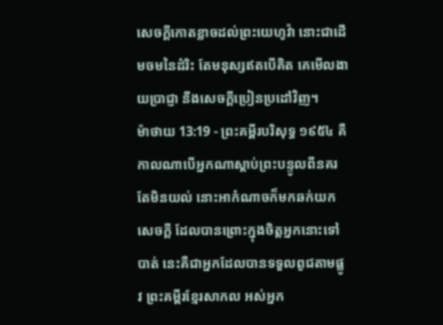សេចក្ដីកោតខ្លាចដល់ព្រះយេហូវ៉ា នោះជាដើមចមនៃដំរិះ តែមនុស្សឥតបើគិត គេមើលងាយប្រាជ្ញា នឹងសេចក្ដីប្រៀនប្រដៅវិញ។
ម៉ាថាយ 13:19 - ព្រះគម្ពីរបរិសុទ្ធ ១៩៥៤ គឺកាលណាបើអ្នកណាស្តាប់ព្រះបន្ទូលពីនគរ តែមិនយល់ នោះអាកំណាចក៏មកឆក់យកសេចក្ដី ដែលបានព្រោះក្នុងចិត្តអ្នកនោះទៅបាត់ នេះគឺជាអ្នកដែលបានទទួលពូជតាមផ្លូវ ព្រះគម្ពីរខ្មែរសាកល អស់អ្នក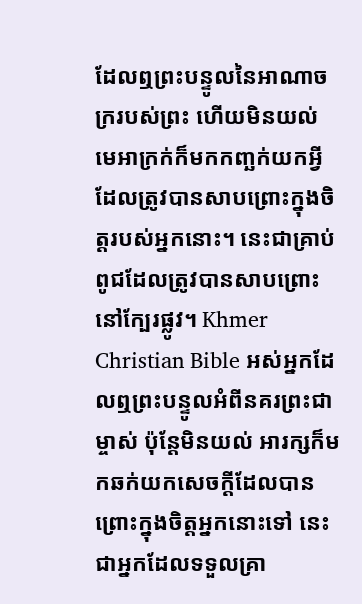ដែលឮព្រះបន្ទូលនៃអាណាចក្ររបស់ព្រះ ហើយមិនយល់ មេអាក្រក់ក៏មកកញ្ឆក់យកអ្វីដែលត្រូវបានសាបព្រោះក្នុងចិត្តរបស់អ្នកនោះ។ នេះជាគ្រាប់ពូជដែលត្រូវបានសាបព្រោះនៅក្បែរផ្លូវ។ Khmer Christian Bible អស់អ្នកដែលឮព្រះបន្ទូលអំពីនគរព្រះជាម្ចាស់ ប៉ុន្ដែមិនយល់ អារក្សក៏មកឆក់យកសេចក្ដីដែលបានព្រោះក្នុងចិត្ដអ្នកនោះទៅ នេះជាអ្នកដែលទទួលគ្រា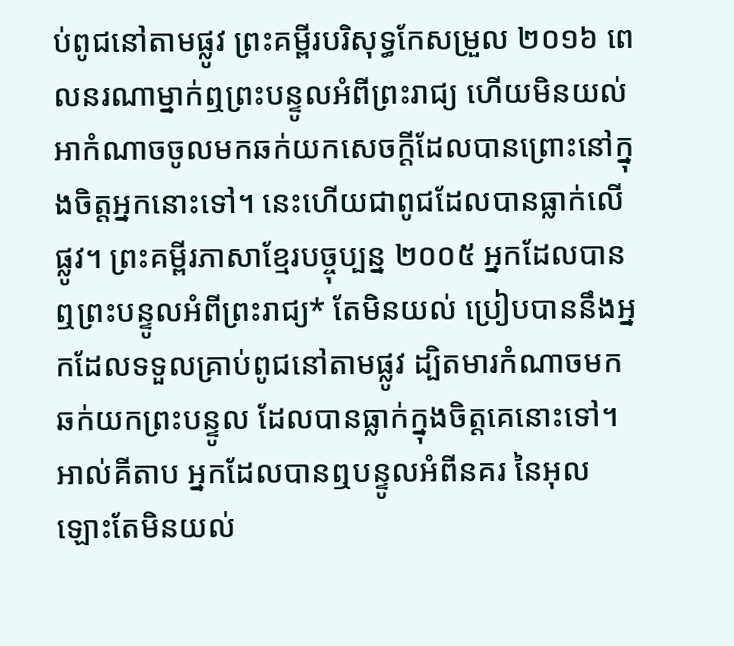ប់ពូជនៅតាមផ្លូវ ព្រះគម្ពីរបរិសុទ្ធកែសម្រួល ២០១៦ ពេលនរណាម្នាក់ឮព្រះបន្ទូលអំពីព្រះរាជ្យ ហើយមិនយល់ អាកំណាចចូលមកឆក់យកសេចក្តីដែលបានព្រោះនៅក្នុងចិត្តអ្នកនោះទៅ។ នេះហើយជាពូជដែលបានធ្លាក់លើផ្លូវ។ ព្រះគម្ពីរភាសាខ្មែរបច្ចុប្បន្ន ២០០៥ អ្នកដែលបានឮព្រះបន្ទូលអំពីព្រះរាជ្យ* តែមិនយល់ ប្រៀបបាននឹងអ្នកដែលទទួលគ្រាប់ពូជនៅតាមផ្លូវ ដ្បិតមារកំណាចមកឆក់យកព្រះបន្ទូល ដែលបានធ្លាក់ក្នុងចិត្តគេនោះទៅ។ អាល់គីតាប អ្នកដែលបានឮបន្ទូលអំពីនគរ នៃអុលឡោះតែមិនយល់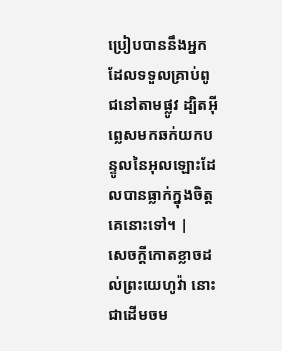ប្រៀបបាននឹងអ្នកដែលទទួលគ្រាប់ពូជនៅតាមផ្លូវ ដ្បិតអ៊ីព្លេសមកឆក់យកបន្ទូលនៃអុលឡោះដែលបានធ្លាក់ក្នុងចិត្ដគេនោះទៅ។ |
សេចក្ដីកោតខ្លាចដល់ព្រះយេហូវ៉ា នោះជាដើមចម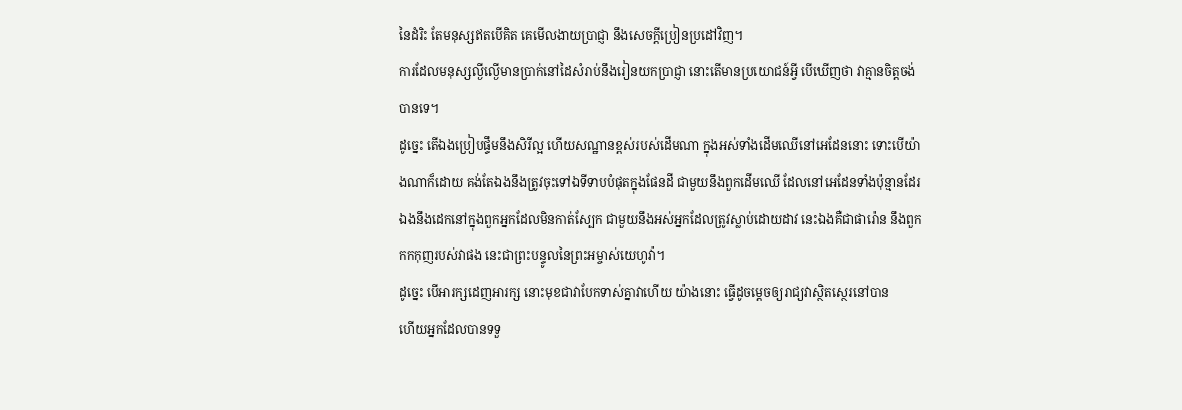នៃដំរិះ តែមនុស្សឥតបើគិត គេមើលងាយប្រាជ្ញា នឹងសេចក្ដីប្រៀនប្រដៅវិញ។
ការដែលមនុស្សល្ងីល្ងើមានប្រាក់នៅដៃសំរាប់នឹងរៀនយកប្រាជ្ញា នោះតើមានប្រយោជន៍អ្វី បើឃើញថា វាគ្មានចិត្តចង់បានទេ។
ដូច្នេះ តើឯងប្រៀបផ្ទឹមនឹងសិរីល្អ ហើយសណ្ឋានខ្ពស់របស់ដើមណា ក្នុងអស់ទាំងដើមឈើនៅអេដែននោះ ទោះបើយ៉ាងណាក៏ដោយ គង់តែឯងនឹងត្រូវចុះទៅឯទីទាបបំផុតក្នុងផែនដី ជាមួយនឹងពួកដើមឈើ ដែលនៅអេដែនទាំងប៉ុន្មានដែរ ឯងនឹងដេកនៅក្នុងពួកអ្នកដែលមិនកាត់ស្បែក ជាមួយនឹងអស់អ្នកដែលត្រូវស្លាប់ដោយដាវ នេះឯងគឺជាផារ៉ោន នឹងពួកកកកុញរបស់វាផង នេះជាព្រះបន្ទូលនៃព្រះអម្ចាស់យេហូវ៉ា។
ដូច្នេះ បើអារក្សដេញអារក្ស នោះមុខជាវាបែកទាស់គ្នាវាហើយ យ៉ាងនោះ ធ្វើដូចម្តេចឲ្យរាជ្យវាស្ថិតស្ថេរនៅបាន
ហើយអ្នកដែលបានទទួ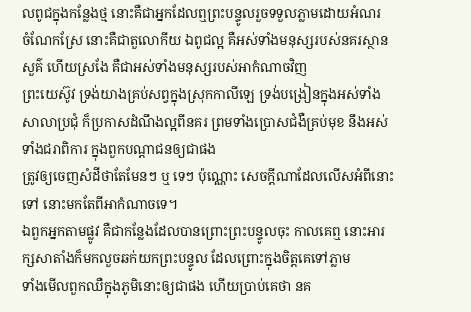លពូជក្នុងកន្លែងថ្ម នោះគឺជាអ្នកដែលឮព្រះបន្ទូលរួចទទួលភ្លាមដោយអំណរ
ចំណែកស្រែ នោះគឺជាតួលោកីយ ឯពូជល្អ គឺអស់ទាំងមនុស្សរបស់នគរស្ថានសួគ៌ ហើយស្រងែ គឺជាអស់ទាំងមនុស្សរបស់អាកំណាចវិញ
ព្រះយេស៊ូវ ទ្រង់យាងគ្រប់សព្វក្នុងស្រុកកាលីឡេ ទ្រង់បង្រៀនក្នុងអស់ទាំងសាលាប្រជុំ ក៏ប្រកាសដំណឹងល្អពីនគរ ព្រមទាំងប្រោសជំងឺគ្រប់មុខ នឹងអស់ទាំងជរាពិការ ក្នុងពួកបណ្តាជនឲ្យជាផង
ត្រូវឲ្យចេញសំដីថាតែមែនៗ ឬ ទេៗ ប៉ុណ្ណោះ សេចក្ដីណាដែលលើសអំពីនោះទៅ នោះមកតែពីអាកំណាចទេ។
ឯពួកអ្នកតាមផ្លូវ គឺជាកន្លែងដែលបានព្រោះព្រះបន្ទូលចុះ កាលគេឮ នោះអារក្សសាតាំងក៏មកលួចឆក់យកព្រះបន្ទូល ដែលព្រោះក្នុងចិត្តគេទៅភ្លាម
ទាំងមើលពួកឈឺក្នុងភូមិនោះឲ្យជាផង ហើយប្រាប់គេថា នគ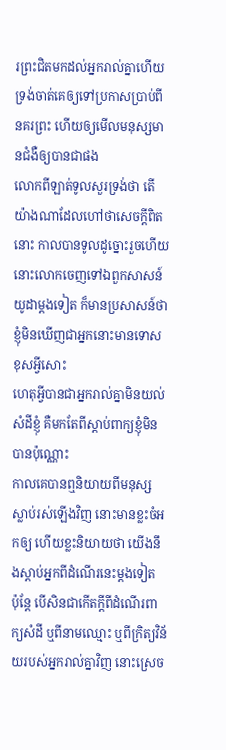រព្រះជិតមកដល់អ្នករាល់គ្នាហើយ
ទ្រង់ចាត់គេឲ្យទៅប្រកាសប្រាប់ពីនគរព្រះ ហើយឲ្យមើលមនុស្សមានជំងឺឲ្យបានជាផង
លោកពីឡាត់ទូលសួរទ្រង់ថា តើយ៉ាងណាដែលហៅថាសេចក្ដីពិតនោះ កាលបានទូលដូច្នោះរួចហើយ នោះលោកចេញទៅឯពួកសាសន៍យូដាម្តងទៀត ក៏មានប្រសាសន៍ថា ខ្ញុំមិនឃើញជាអ្នកនោះមានទោសខុសអ្វីសោះ
ហេតុអ្វីបានជាអ្នករាល់គ្នាមិនយល់សំដីខ្ញុំ គឺមកតែពីស្តាប់ពាក្យខ្ញុំមិនបានប៉ុណ្ណោះ
កាលគេបានឮនិយាយពីមនុស្សស្លាប់រស់ឡើងវិញ នោះមានខ្លះចំអកឲ្យ ហើយខ្លះនិយាយថា យើងនឹងស្តាប់អ្នកពីដំណើរនេះម្តងទៀត
ប៉ុន្តែ បើសិនជាកើតក្តីពីដំណើរពាក្យសំដី ឬពីនាមឈ្មោះ ឬពីក្រិត្យវិន័យរបស់អ្នករាល់គ្នាវិញ នោះស្រេច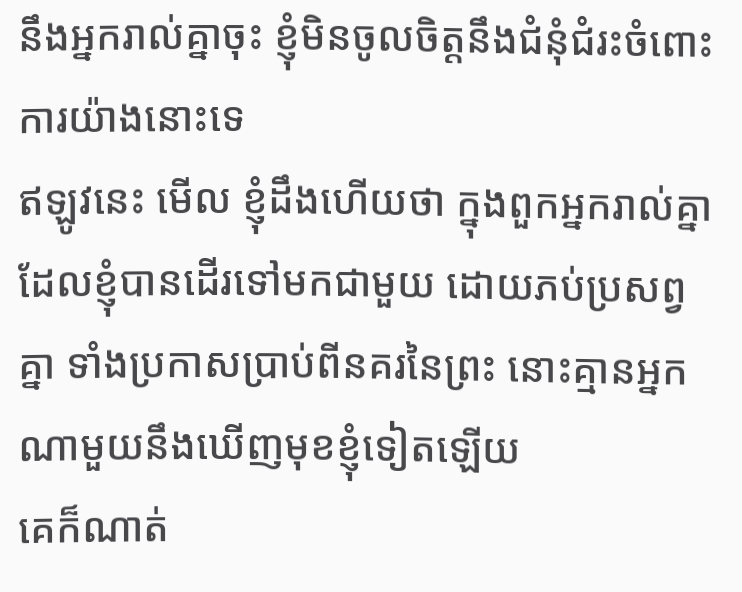នឹងអ្នករាល់គ្នាចុះ ខ្ញុំមិនចូលចិត្តនឹងជំនុំជំរះចំពោះការយ៉ាងនោះទេ
ឥឡូវនេះ មើល ខ្ញុំដឹងហើយថា ក្នុងពួកអ្នករាល់គ្នា ដែលខ្ញុំបានដើរទៅមកជាមួយ ដោយភប់ប្រសព្វគ្នា ទាំងប្រកាសប្រាប់ពីនគរនៃព្រះ នោះគ្មានអ្នកណាមួយនឹងឃើញមុខខ្ញុំទៀតឡើយ
គេក៏ណាត់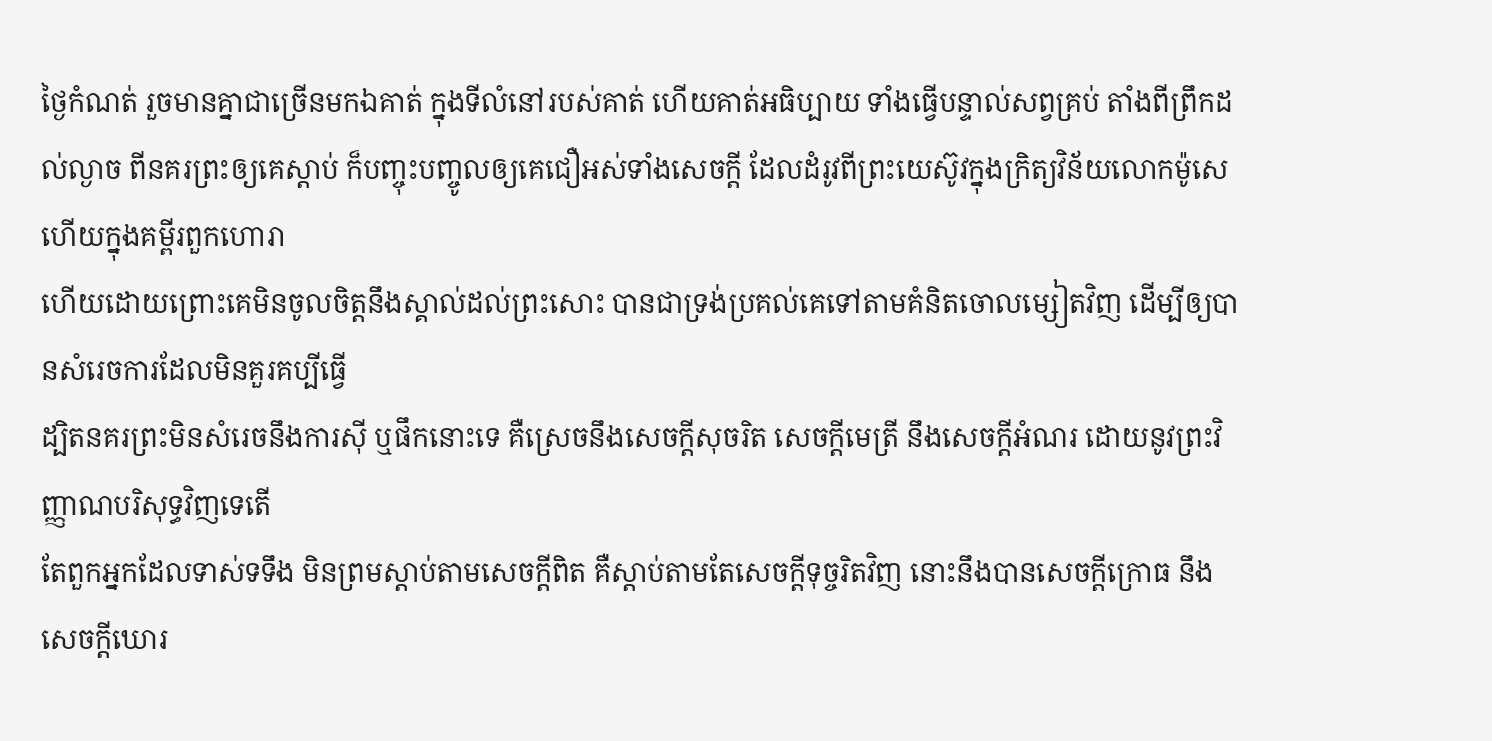ថ្ងៃកំណត់ រួចមានគ្នាជាច្រើនមកឯគាត់ ក្នុងទីលំនៅរបស់គាត់ ហើយគាត់អធិប្បាយ ទាំងធ្វើបន្ទាល់សព្វគ្រប់ តាំងពីព្រឹកដល់ល្ងាច ពីនគរព្រះឲ្យគេស្តាប់ ក៏បញ្ចុះបញ្ចូលឲ្យគេជឿអស់ទាំងសេចក្ដី ដែលដំរូវពីព្រះយេស៊ូវក្នុងក្រិត្យវិន័យលោកម៉ូសេ ហើយក្នុងគម្ពីរពួកហោរា
ហើយដោយព្រោះគេមិនចូលចិត្តនឹងស្គាល់ដល់ព្រះសោះ បានជាទ្រង់ប្រគល់គេទៅតាមគំនិតចោលម្សៀតវិញ ដើម្បីឲ្យបានសំរេចការដែលមិនគួរគប្បីធ្វើ
ដ្បិតនគរព្រះមិនសំរេចនឹងការស៊ី ឬផឹកនោះទេ គឺស្រេចនឹងសេចក្ដីសុចរិត សេចក្ដីមេត្រី នឹងសេចក្ដីអំណរ ដោយនូវព្រះវិញ្ញាណបរិសុទ្ធវិញទេតើ
តែពួកអ្នកដែលទាស់ទទឹង មិនព្រមស្តាប់តាមសេចក្ដីពិត គឺស្តាប់តាមតែសេចក្ដីទុច្ចរិតវិញ នោះនឹងបានសេចក្ដីក្រោធ នឹងសេចក្ដីឃោរ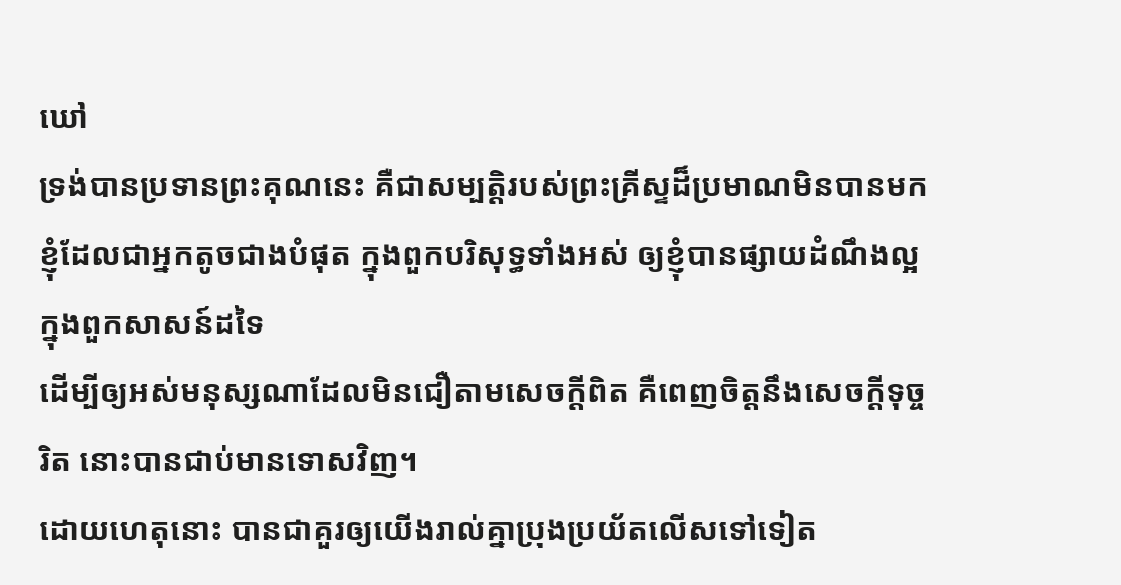ឃៅ
ទ្រង់បានប្រទានព្រះគុណនេះ គឺជាសម្បត្តិរបស់ព្រះគ្រីស្ទដ៏ប្រមាណមិនបានមកខ្ញុំដែលជាអ្នកតូចជាងបំផុត ក្នុងពួកបរិសុទ្ធទាំងអស់ ឲ្យខ្ញុំបានផ្សាយដំណឹងល្អក្នុងពួកសាសន៍ដទៃ
ដើម្បីឲ្យអស់មនុស្សណាដែលមិនជឿតាមសេចក្ដីពិត គឺពេញចិត្តនឹងសេចក្ដីទុច្ចរិត នោះបានជាប់មានទោសវិញ។
ដោយហេតុនោះ បានជាគួរឲ្យយើងរាល់គ្នាប្រុងប្រយ័តលើសទៅទៀត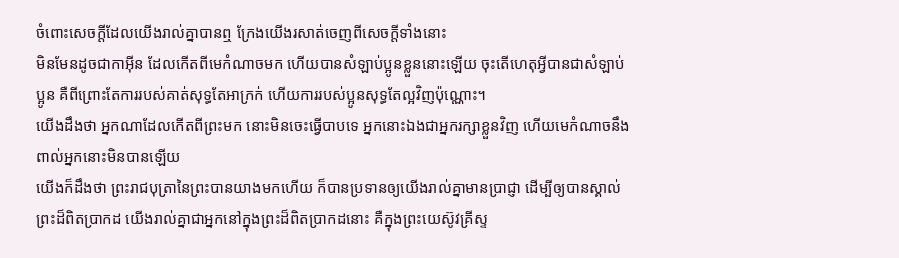ចំពោះសេចក្ដីដែលយើងរាល់គ្នាបានឮ ក្រែងយើងរសាត់ចេញពីសេចក្ដីទាំងនោះ
មិនមែនដូចជាកាអ៊ីន ដែលកើតពីមេកំណាចមក ហើយបានសំឡាប់ប្អូនខ្លួននោះឡើយ ចុះតើហេតុអ្វីបានជាសំឡាប់ប្អូន គឺពីព្រោះតែការរបស់គាត់សុទ្ធតែអាក្រក់ ហើយការរបស់ប្អូនសុទ្ធតែល្អវិញប៉ុណ្ណោះ។
យើងដឹងថា អ្នកណាដែលកើតពីព្រះមក នោះមិនចេះធ្វើបាបទេ អ្នកនោះឯងជាអ្នករក្សាខ្លួនវិញ ហើយមេកំណាចនឹងពាល់អ្នកនោះមិនបានឡើយ
យើងក៏ដឹងថា ព្រះរាជបុត្រានៃព្រះបានយាងមកហើយ ក៏បានប្រទានឲ្យយើងរាល់គ្នាមានប្រាជ្ញា ដើម្បីឲ្យបានស្គាល់ព្រះដ៏ពិតប្រាកដ យើងរាល់គ្នាជាអ្នកនៅក្នុងព្រះដ៏ពិតប្រាកដនោះ គឺក្នុងព្រះយេស៊ូវគ្រីស្ទ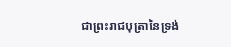ជាព្រះរាជបុត្រានៃទ្រង់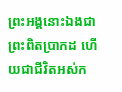ព្រះអង្គនោះឯងជាព្រះពិតប្រាកដ ហើយជាជីវិតអស់ក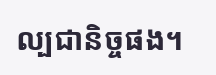ល្បជានិច្ចផង។